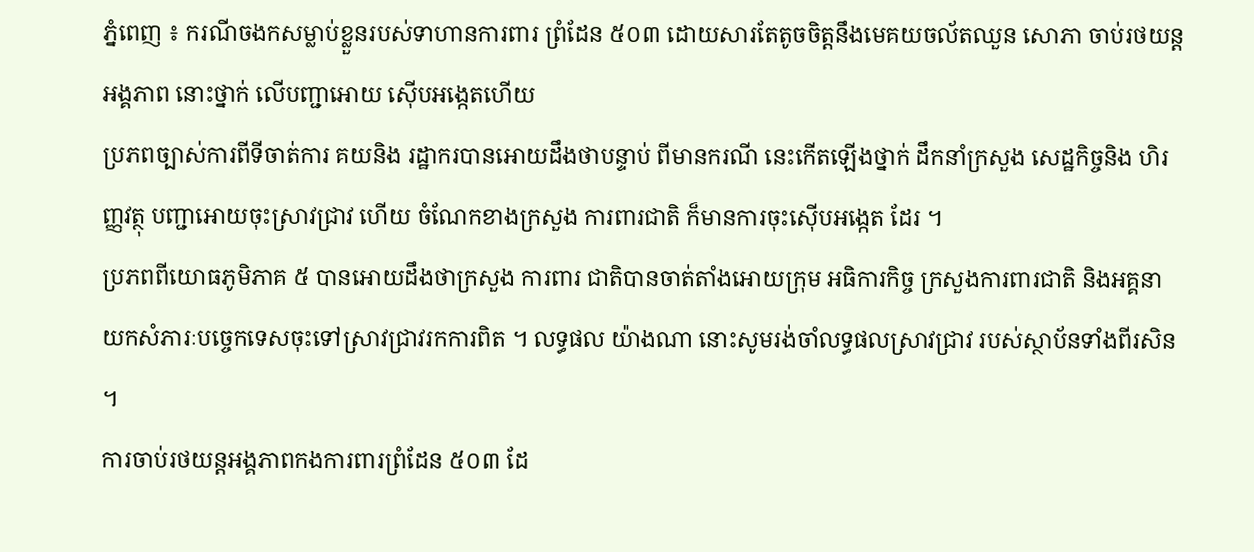ភ្នំពេញ ៖ ករណីចងកសម្លាប់ខ្លួនរបស់ទាហានការពារ ព្រំដែន ៥០៣ ដោយសារតែតូចចិត្តនឹងមេគយចល័តឈួន សោភា ចាប់រថយន្តអង្គភាព នោះថ្នាក់ លេីបញ្ជាអោយ ស៊េីបអង្កេតហេីយ
ប្រភពច្បាស់ការពីទីចាត់ការ គយនិង រដ្ឋាករបានអោយដឹងថាបន្ទាប់ ពីមានករណី នេះកេីតឡេីងថ្នាក់ ដឹកនាំក្រសួង សេដ្ឋកិច្ចនិង ហិរញ្ញវត្ថុ បញ្ជាអោយចុះស្រាវជ្រាវ ហេីយ ចំណែកខាងក្រសួង ការពារជាតិ ក៏មានការចុះស៊េីបអង្កេត ដែរ ។
ប្រភពពីយោធភូមិភាគ ៥ បានអោយដឹងថាក្រសួង ការពារ ជាតិបានចាត់តាំងអោយក្រុម អធិការកិច្ច ក្រសួងការពារជាតិ និងអគ្គនាយកសំភារៈបច្ចេកទេសចុះទៅស្រាវជ្រាវរកការពិត ។ លទ្ធផល យ៉ាងណា នោះសូមរង់ចាំលទ្ធផលស្រាវជ្រាវ របស់ស្ថាប័នទាំងពីរសិន ។
ការចាប់រថយន្ដអង្គភាពកងការពារព្រំដែន ៥០៣ ដែ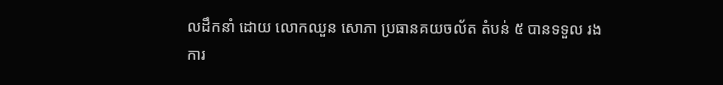លដឹកនាំ ដោយ លោកឈួន សោភា ប្រធានគយចល័ត តំបន់ ៥ បានទទួល រងការ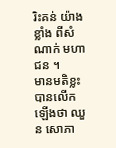រិះគន់ យ៉ាងខ្លាំង ពីសំណាក់ មហាជន ។
មានមតិខ្លះបានលេីកឡេីងថា ឈួន សោភា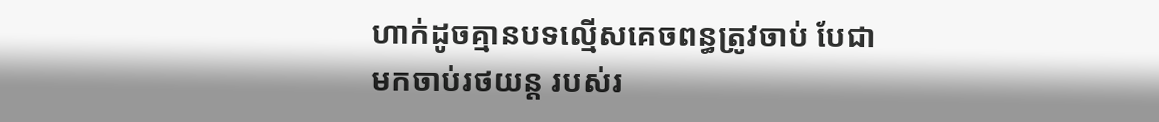ហាក់ដូចគ្មានបទល្មើសគេចពន្ធត្រូវចាប់ បែជាមកចាប់រថយន្ត របស់រ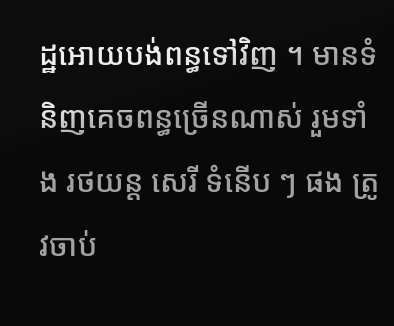ដ្ឋអោយបង់ពន្ធទៅវិញ ។ មានទំនិញគេចពន្ធច្រេីនណាស់ រួមទាំង រថយន្ដ សេរី ទំនើប ៗ ផង ត្រូវចាប់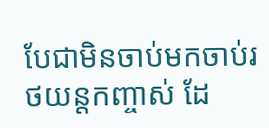បែជាមិនចាប់មកចាប់រថយន្តកញ្ចាស់ ដែ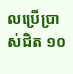លប្រើប្រាស់ជិត ១០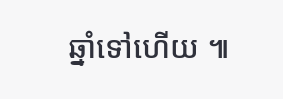ឆ្នាំទៅហើយ ៕